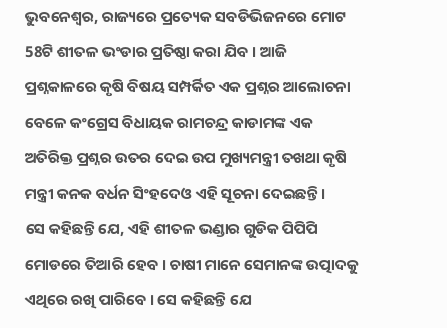ଭୁବନେଶ୍ୱର, ରାଜ୍ୟରେ ପ୍ରତ୍ୟେକ ସବଡିଭିଜନରେ ମୋଟ 58ଟି ଶୀତଳ ଭଂଡାର ପ୍ରତିଷ୍ଠା କରା ଯିବ । ଆଜି ପ୍ରଶ୍ନକାଳରେ କୃଷି ବିଷୟ ସମ୍ପର୍କିତ ଏକ ପ୍ରଶ୍ନର ଆଲୋଚନା ବେଳେ କଂଗ୍ରେସ ବିଧାୟକ ରାମଚନ୍ଦ୍ର କାଡାମଙ୍କ ଏକ ଅତିରିକ୍ତ ପ୍ରଶ୍ନର ଉତର ଦେଇ ଉପ ମୁଖ୍ୟମନ୍ତ୍ରୀ ତଖଥା କୃଷି ମନ୍ତ୍ରୀ କନକ ବର୍ଧନ ସିଂହଦେଓ ଏହି ସୂଚନା ଦେଇଛନ୍ତି ।
ସେ କହିଛନ୍ତି ଯେ, ଏହି ଶୀତଳ ଭଣ୍ଡାର ଗୁଡିକ ପିପିପି ମୋଡରେ ତିଆରି ହେବ । ଚାଷୀ ମାନେ ସେମାନଙ୍କ ଉତ୍ପାଦକୁ ଏଥିରେ ରଖି ପାରିବେ । ସେ କହିଛନ୍ତି ଯେ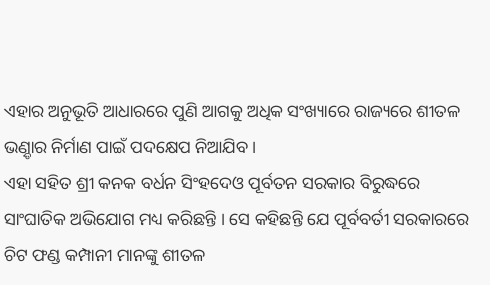ଏହାର ଅନୁଭୂତି ଆଧାରରେ ପୁଣି ଆଗକୁ ଅଧିକ ସଂଖ୍ୟାରେ ରାଜ୍ୟରେ ଶୀତଳ ଭଣ଼୍ଡାର ନିର୍ମାଣ ପାଇଁ ପଦକ୍ଷେପ ନିଆଯିବ ।
ଏହା ସହିତ ଶ୍ରୀ କନକ ବର୍ଧନ ସିଂହଦେଓ ପୂର୍ବତନ ସରକାର ବିରୁଦ୍ଧରେ ସାଂଘାତିକ ଅଭିଯୋଗ ମଧ୍ୟ କରିଛନ୍ତି । ସେ କହିଛନ୍ତି ଯେ ପୂର୍ବବର୍ତୀ ସରକାରରେ ଚିଟ ଫଣ୍ଡ କମ୍ପାନୀ ମାନଙ୍କୁ ଶୀତଳ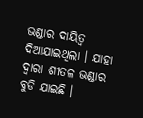ଭଣ୍ଡାର ଦାୟିତ୍ୱ ଦିଆଯାଇଥିଲା । ଯାହା ଦ୍ୱାରା ଶୀତଳ ଭଣ୍ଡାର ବୁଡି ଯାଇଛି ।